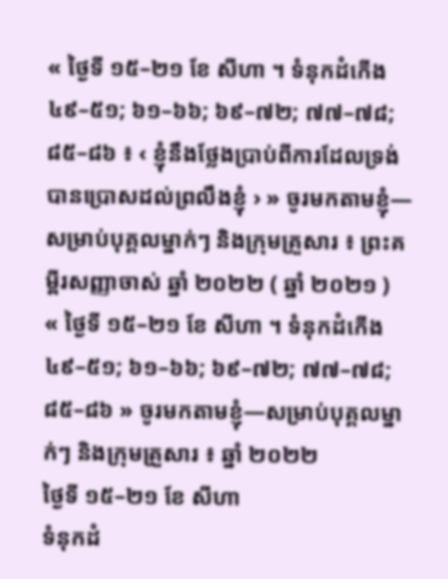« ថ្ងៃទី ១៥–២១ ខែ សីហា ។ ទំនុកដំកើង ៤៩–៥១; ៦១–៦៦; ៦៩–៧២; ៧៧–៧៨; ៨៥–៨៦ ៖ ‹ ខ្ញុំនឹងថ្លែងប្រាប់ពីការដែលទ្រង់បានប្រោសដល់ព្រលឹងខ្ញុំ › » ចូរមកតាមខ្ញុំ—សម្រាប់បុគ្គលម្នាក់ៗ និងក្រុមគ្រួសារ ៖ ព្រះគម្ពីរសញ្ញាចាស់ ឆ្នាំ ២០២២ ( ឆ្នាំ ២០២១ )
« ថ្ងៃទី ១៥–២១ ខែ សីហា ។ ទំនុកដំកើង ៤៩–៥១; ៦១–៦៦; ៦៩–៧២; ៧៧–៧៨; ៨៥–៨៦ » ចូរមកតាមខ្ញុំ—សម្រាប់បុគ្គលម្នាក់ៗ និងក្រុមគ្រួសារ ៖ ឆ្នាំ ២០២២
ថ្ងៃទី ១៥–២១ ខែ សីហា
ទំនុកដំ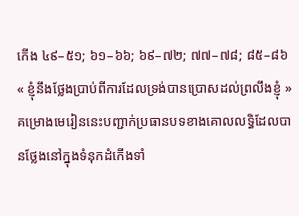កើង ៤៩–៥១; ៦១–៦៦; ៦៩–៧២; ៧៧–៧៨; ៨៥–៨៦
« ខ្ញុំនឹងថ្លែងប្រាប់ពីការដែលទ្រង់បានប្រោសដល់ព្រលឹងខ្ញុំ »
គម្រោងមេរៀននេះបញ្ជាក់ប្រធានបទខាងគោលលទ្ធិដែលបានថ្លែងនៅក្នុងទំនុកដំកើងទាំ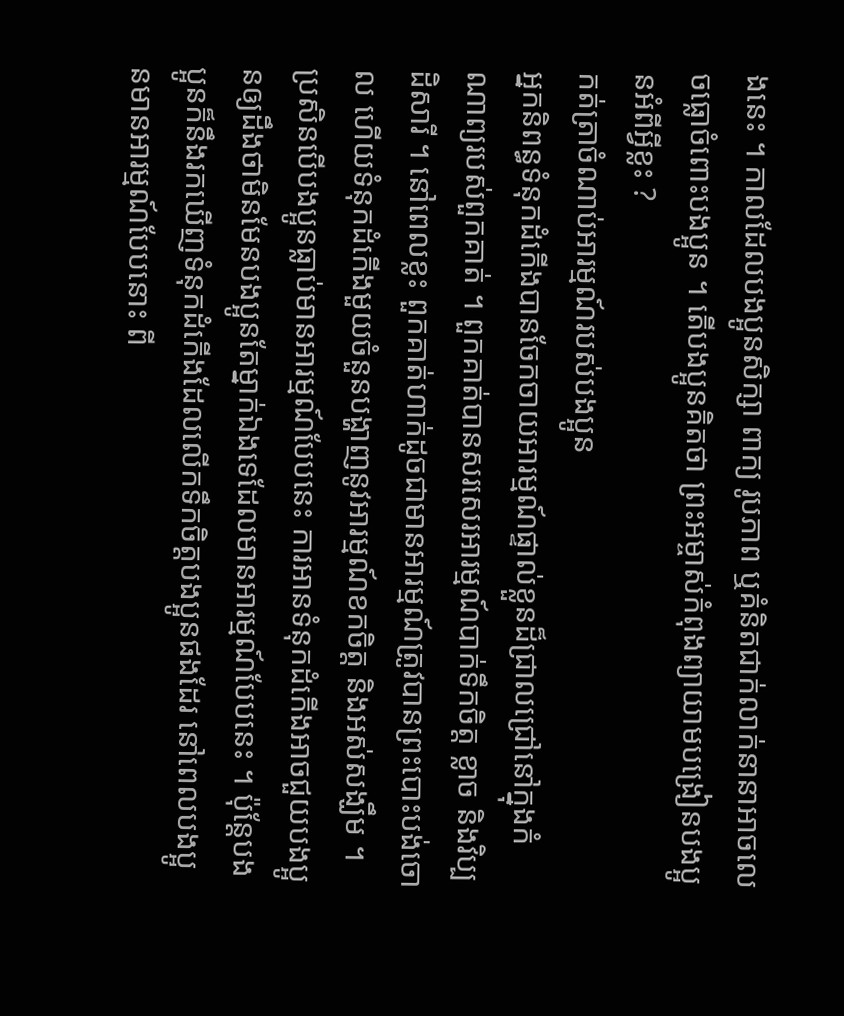ងនេះ ។ កាលដែលបងប្អូនសិក្សា ពាក្យ រូបភាព ឬគំនិតជាក់លាក់នានាអាចលេចធ្លោចំពោះបងប្អូន ។ តើបងប្អូនគិតថា ព្រះអម្ចាស់កំពុងព្យាយាមបង្រៀនបងប្អូនអំពីអ្វីខ្លះ ?
កត់ត្រាចំណាប់អារម្មណ៍របស់បងប្អូន
អ្នកនិពន្ធទំនុកដំកើងបានចែកចាយអារម្មណ៍ផ្ទាល់ខ្លួនដ៏ជ្រាលជ្រៅនៅក្នុងកំណាព្យរបស់ពួកគាត់ ។ ពួកគាត់បានសរសេរអារម្មណ៍បាក់ទឹកចិត្ត ខ្លាច និងវិប្បដិសារី ។ នៅពេលខ្លះ ពួកគាត់ហាក់ដូចជាមានអារម្មណ៍ត្រូវបានព្រះបោះបង់ចោល ហើយទំនុកដំកើងមួយចំនួនបង្ហាញនូវអារម្មណ៍ខកចិត្ត និងអស់សង្ឃឹម ។ ប្រសិនបើបងប្អូនធ្លាប់មានអារម្មណ៍បែបនេះ ការអានទំនុកដំកើងអាចជួយបងប្អូនឲ្យដឹងថាមិនមែនបងប្អូនតែម្នាក់ឯងទេដែលមានអារម្មណ៍បែបនេះ ។ ប៉ុន្តែបងប្អូនក៏នឹងរកឃើញទំនុកដំកើងដែលលើកទឹកចិត្តបងប្អូនផងដែរ នៅពេលបងប្អូនមានអារម្មណ៍បែបនោះ ពី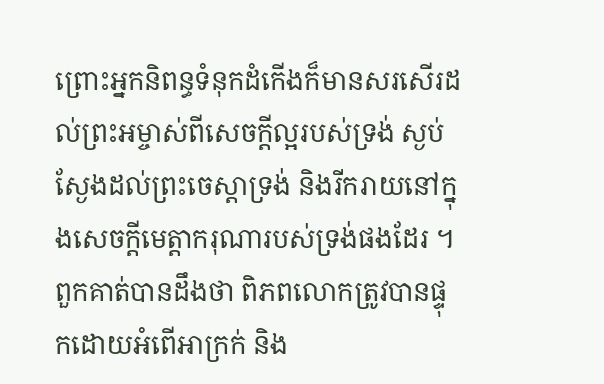ព្រោះអ្នកនិពន្ធទំនុកដំកើងក៏មានសរសើរដល់ព្រះអម្ចាស់ពីសេចក្តីល្អរបស់ទ្រង់ ស្ងប់ស្ងែងដល់ព្រះចេស្តាទ្រង់ និងរីករាយនៅក្នុងសេចក្តីមេត្តាករុណារបស់ទ្រង់ផងដែរ ។ ពួកគាត់បានដឹងថា ពិភពលោកត្រូវបានផ្ទុកដោយអំពើអាក្រក់ និង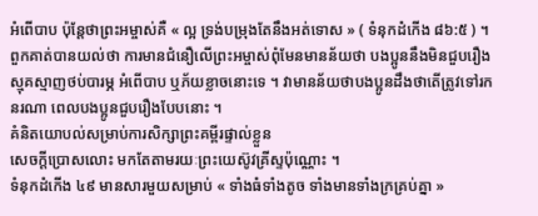អំពើបាប ប៉ុន្តែថាព្រះអម្ចាស់គឺ « ល្អ ទ្រង់បម្រុងតែនឹងអត់ទោស » ( ទំនុកដំកើង ៨៦:៥ ) ។ ពួកគាត់បានយល់ថា ការមានជំនឿលើព្រះអម្ចាស់ពុំមែនមានន័យថា បងប្អូននឹងមិនជួបរឿងស្មុគស្មាញថប់បារម្ភ អំពើបាប ឬភ័យខ្លាចនោះទេ ។ វាមានន័យថាបងប្អូនដឹងថាតើត្រូវទៅរកនរណា ពេលបងប្អូនជួបរឿងបែបនោះ ។
គំនិតយោបល់សម្រាប់ការសិក្សាព្រះគម្ពីរផ្ទាល់ខ្លួន
សេចក្តីប្រោសលោះ មកតែតាមរយៈព្រះយេស៊ូវគ្រីស្ទប៉ុណ្ណោះ ។
ទំនុកដំកើង ៤៩ មានសារមួយសម្រាប់ « ទាំងធំទាំងតូច ទាំងមានទាំងក្រគ្រប់គ្នា »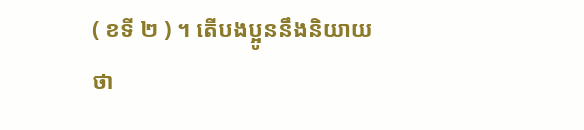( ខទី ២ ) ។ តើបងប្អូននឹងនិយាយថា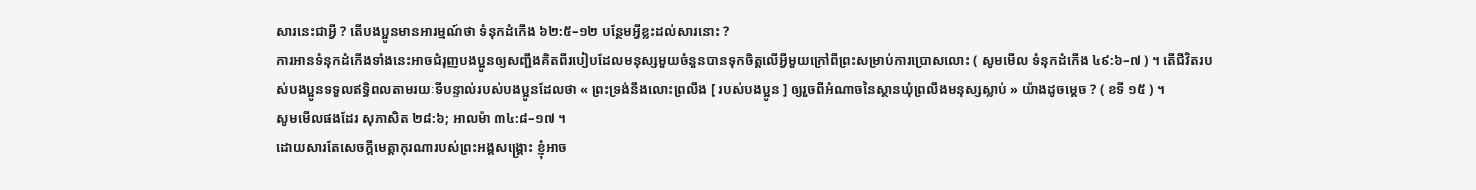សារនេះជាអ្វី ? តើបងប្អូនមានអារម្មណ៍ថា ទំនុកដំកើង ៦២:៥–១២ បន្ថែមអ្វីខ្លះដល់សារនោះ ?
ការអានទំនុកដំកើងទាំងនេះអាចជំរុញបងប្អូនឲ្យសញ្ជឹងគិតពីរបៀបដែលមនុស្សមួយចំនួនបានទុកចិត្តលើអ្វីមួយក្រៅពីព្រះសម្រាប់ការប្រោសលោះ ( សូមមើល ទំនុកដំកើង ៤៩:៦–៧ ) ។ តើជីវិតរបស់បងប្អូនទទួលឥទ្ធិពលតាមរយៈទីបន្ទាល់របស់បងប្អូនដែលថា « ព្រះទ្រង់នឹងលោះព្រលឹង [ របស់បងប្អូន ] ឲ្យរួចពីអំណាចនៃស្ថានឃុំព្រលឹងមនុស្សស្លាប់ » យ៉ាងដូចម្តេច ? ( ខទី ១៥ ) ។
សូមមើលផងដែរ សុភាសិត ២៨:៦; អាលម៉ា ៣៤:៨–១៧ ។
ដោយសារតែសេចក្តីមេត្តាកុរណារបស់ព្រះអង្គសង្រ្គោះ ខ្ញុំអាច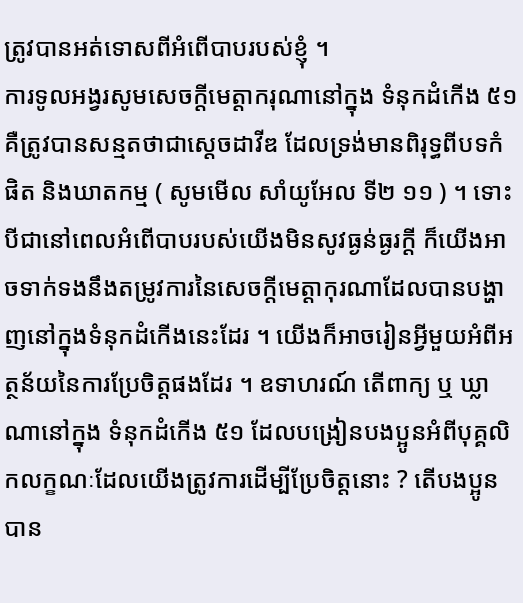ត្រូវបានអត់ទោសពីអំពើបាបរបស់ខ្ញុំ ។
ការទូលអង្វរសូមសេចក្តីមេត្តាករុណានៅក្នុង ទំនុកដំកើង ៥១ គឺត្រូវបានសន្មតថាជាស្តេចដាវីឌ ដែលទ្រង់មានពិរុទ្ធពីបទកំផិត និងឃាតកម្ម ( សូមមើល សាំយូអែល ទី២ ១១ ) ។ ទោះបីជានៅពេលអំពើបាបរបស់យើងមិនសូវធ្ងន់ធ្ងរក្តី ក៏យើងអាចទាក់ទងនឹងតម្រូវការនៃសេចក្តីមេត្តាកុរណាដែលបានបង្ហាញនៅក្នុងទំនុកដំកើងនេះដែរ ។ យើងក៏អាចរៀនអ្វីមួយអំពីអត្ថន័យនៃការប្រែចិត្តផងដែរ ។ ឧទាហរណ៍ តើពាក្យ ឬ ឃ្លាណានៅក្នុង ទំនុកដំកើង ៥១ ដែលបង្រៀនបងប្អូនអំពីបុគ្គលិកលក្ខណៈដែលយើងត្រូវការដើម្បីប្រែចិត្តនោះ ? តើបងប្អូនបាន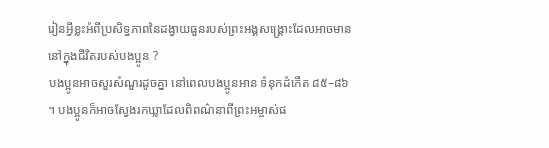រៀនអ្វីខ្លះអំពីប្រសិទ្ធភាពនៃដង្វាយធួនរបស់ព្រះអង្គសង្រ្គោះដែលអាចមាននៅក្នុងជីវិតរបស់បងប្អូន ?
បងប្អូនអាចសួរសំណួរដូចគ្នា នៅពេលបងប្អូនអាន ទំនុកដំកើត ៨៥–៨៦ ។ បងប្អូនក៏អាចស្វែងរកឃ្លាដែលពិពណ៌នាពីព្រះអម្ចាស់ផ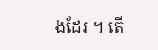ងដែរ ។ តើ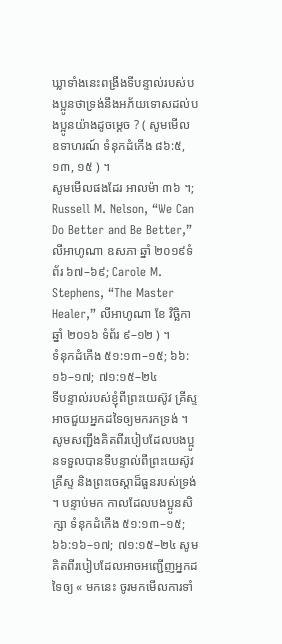ឃ្លាទាំងនេះពង្រឹងទីបន្ទាល់របស់បងប្អូនថាទ្រង់នឹងអភ័យទោសដល់បងប្អូនយ៉ាងដូចម្តេច ? ( សូមមើល ឧទាហរណ៍ ទំនុកដំកើង ៨៦:៥, ១៣, ១៥ ) ។
សូមមើលផងដែរ អាលម៉ា ៣៦ ។; Russell M. Nelson, “We Can Do Better and Be Better,” លីអាហូណា ឧសភា ឆ្នាំ ២០១៩ទំព័រ ៦៧–៦៩; Carole M. Stephens, “The Master Healer,” លីអាហូណា ខែ វិច្ឆិកា ឆ្នាំ ២០១៦ ទំព័រ ៩–១២ ) ។
ទំនុកដំកើង ៥១:១៣–១៥; ៦៦:១៦–១៧; ៧១:១៥–២៤
ទីបន្ទាល់របស់ខ្ញុំពីព្រះយេស៊ូវ គ្រីស្ទ អាចជួយអ្នកដទៃឲ្យមករកទ្រង់ ។
សូមសញ្ជឹងគិតពីរបៀបដែលបងប្អូនទទួលបានទីបន្ទាល់ពីព្រះយេស៊ូវ គ្រីស្ទ និងព្រះចេស្តាដ៏ធួនរបស់ទ្រង់ ។ បន្ទាប់មក កាលដែលបងប្អូនសិក្សា ទំនុកដំកើង ៥១:១៣–១៥; ៦៦:១៦–១៧; ៧១:១៥–២៤ សូមគិតពីរបៀបដែលអាចអញ្ជើញអ្នកដទៃឲ្យ « មកនេះ ចូរមកមើលការទាំ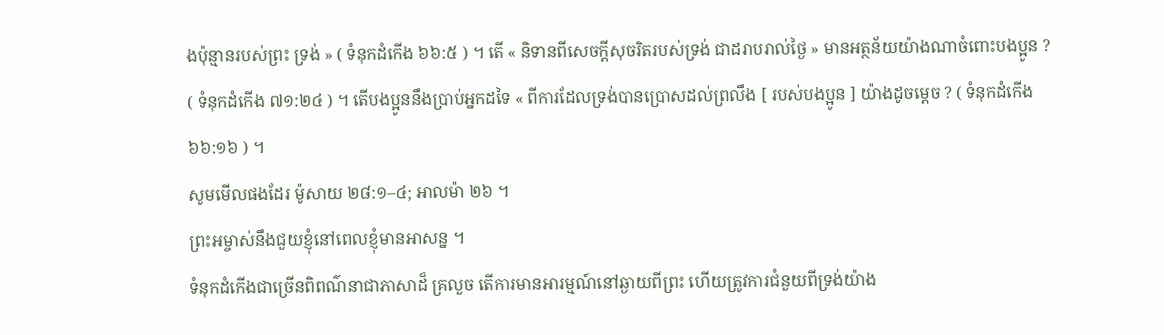ងប៉ុន្មានរបស់ព្រះ ទ្រង់ » ( ទំនុកដំកើង ៦៦:៥ ) ។ តើ « និទានពីសេចក្តីសុចរិតរបស់ទ្រង់ ជាដរាបរាល់ថ្ងៃ » មានអត្ថន័យយ៉ាងណាចំពោះបងប្អូន ? ( ទំនុកដំកើង ៧១:២៤ ) ។ តើបងប្អូននឹងប្រាប់អ្នកដទៃ « ពីការដែលទ្រង់បានប្រោសដល់ព្រលឹង [ របស់បងប្អូន ] យ៉ាងដូចម្តេច ? ( ទំនុកដំកើង ៦៦:១៦ ) ។
សូមមើលផងដែរ ម៉ូសាយ ២៨:១–៤; អាលម៉ា ២៦ ។
ព្រះអម្ចាស់នឹងជួយខ្ញុំនៅពេលខ្ញុំមានអាសន្ន ។
ទំនុកដំកើងជាច្រើនពិពណ៌នាជាភាសាដ៏ គ្រលួច តើការមានអារម្មណ៍នៅឆ្ងាយពីព្រះ ហើយត្រូវការជំនួយពីទ្រង់យ៉ាង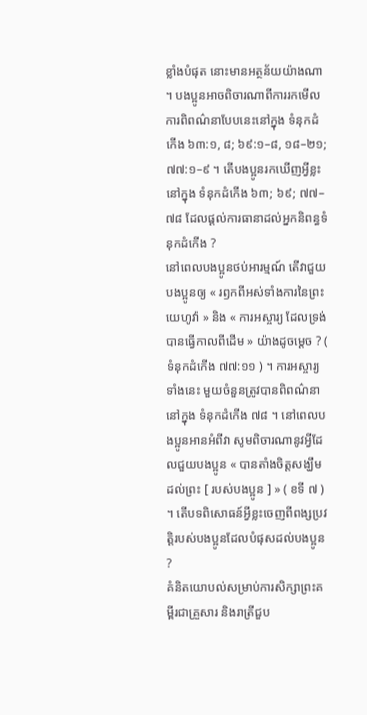ខ្លាំងបំផុត នោះមានអត្ថន័យយ៉ាងណា ។ បងប្អូនអាចពិចារណាពីការរកមើលការពិពណ៌នាបែបនេះនៅក្នុង ទំនុកដំកើង ៦៣:១, ៨; ៦៩:១–៨, ១៨–២១; ៧៧:១–៩ ។ តើបងប្អូនរកឃើញអ្វីខ្លះនៅក្នុង ទំនុកដំកើង ៦៣; ៦៩; ៧៧–៧៨ ដែលផ្តល់ការធានាដល់អ្នកនិពន្ធទំនុកដំកើង ?
នៅពេលបងប្អូនថប់អារម្មណ៍ តើវាជួយបងប្អូនឲ្យ « រឭកពីអស់ទាំងការនៃព្រះយេហូវ៉ា » និង « ការអស្ចារ្យ ដែលទ្រង់បានធ្វើកាលពីដើម » យ៉ាងដូចម្តេច ? ( ទំនុកដំកើង ៧៧:១១ ) ។ ការអស្ចារ្យទាំងនេះ មួយចំនួនត្រូវបានពិពណ៌នានៅក្នុង ទំនុកដំកើង ៧៨ ។ នៅពេលបងប្អូនអានអំពីវា សូមពិចារណានូវអ្វីដែលជួយបងប្អូន « បានតាំងចិត្តសង្ឃឹមដល់ព្រះ [ របស់បងប្អូន ] » ( ខទី ៧ ) ។ តើបទពិសោធន៍អ្វីខ្លះចេញពីពង្សប្រវត្តិរបស់បងប្អូនដែលបំផុសដល់បងប្អូន ?
គំនិតយោបល់សម្រាប់ការសិក្សាព្រះគម្ពីរជាគ្រួសារ និងរាត្រីជួប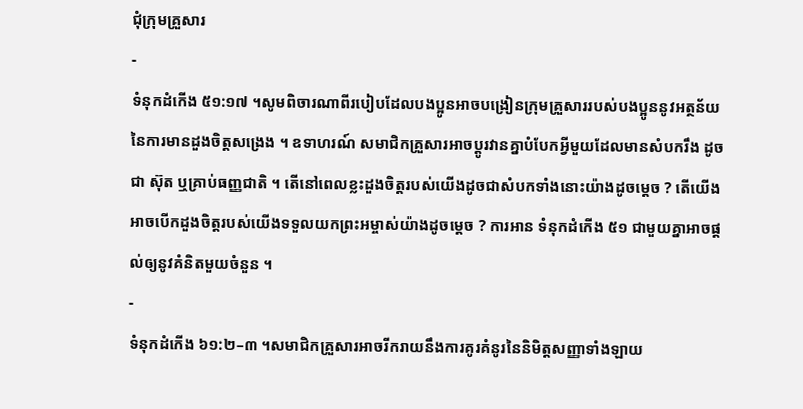ជុំក្រុមគ្រួសារ
-
ទំនុកដំកើង ៥១:១៧ ។សូមពិចារណាពីរបៀបដែលបងប្អូនអាចបង្រៀនក្រុមគ្រួសាររបស់បងប្អូននូវអត្ថន័យនៃការមានដួងចិត្តសង្រេង ។ ឧទាហរណ៍ សមាជិកគ្រួសារអាចប្តូរវានគ្នាបំបែកអ្វីមួយដែលមានសំបករឹង ដូចជា ស៊ុត ឬគ្រាប់ធញ្ញជាតិ ។ តើនៅពេលខ្លះដួងចិត្តរបស់យើងដូចជាសំបកទាំងនោះយ៉ាងដូចម្តេច ? តើយើងអាចបើកដួងចិត្តរបស់យើងទទួលយកព្រះអម្ចាស់យ៉ាងដូចម្តេច ? ការអាន ទំនុកដំកើង ៥១ ជាមួយគ្នាអាចផ្តល់ឲ្យនូវគំនិតមួយចំនួន ។
-
ទំនុកដំកើង ៦១:២–៣ ។សមាជិកគ្រួសារអាចរីករាយនឹងការគូរគំនូរនៃនិមិត្តសញ្ញាទាំងឡាយ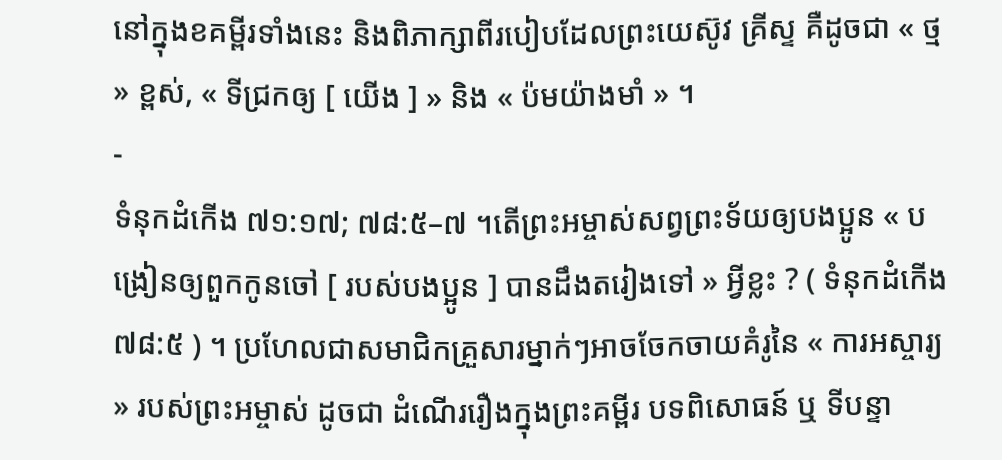នៅក្នុងខគម្ពីរទាំងនេះ និងពិភាក្សាពីរបៀបដែលព្រះយេស៊ូវ គ្រីស្ទ គឺដូចជា « ថ្ម » ខ្ពស់, « ទីជ្រកឲ្យ [ យើង ] » និង « ប៉មយ៉ាងមាំ » ។
-
ទំនុកដំកើង ៧១:១៧; ៧៨:៥–៧ ។តើព្រះអម្ចាស់សព្វព្រះទ័យឲ្យបងប្អូន « បង្រៀនឲ្យពួកកូនចៅ [ របស់បងប្អូន ] បានដឹងតរៀងទៅ » អ្វីខ្លះ ? ( ទំនុកដំកើង ៧៨:៥ ) ។ ប្រហែលជាសមាជិកគ្រួសារម្នាក់ៗអាចចែកចាយគំរូនៃ « ការអស្ចារ្យ » របស់ព្រះអម្ចាស់ ដូចជា ដំណើររឿងក្នុងព្រះគម្ពីរ បទពិសោធន៍ ឬ ទីបន្ទា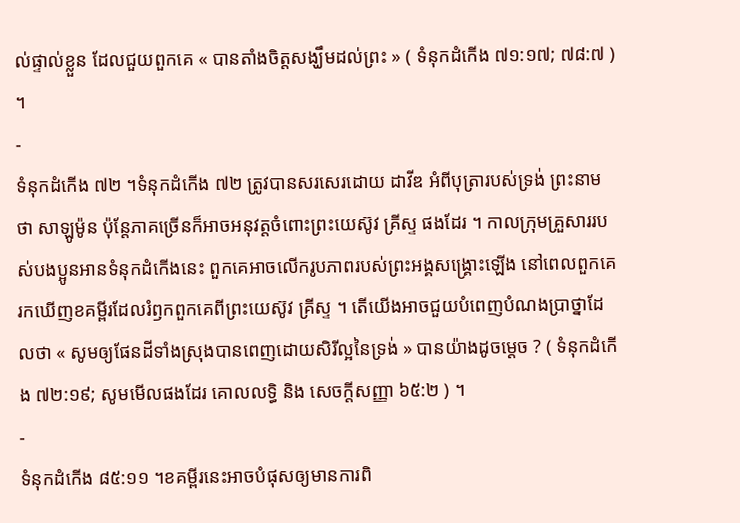ល់ផ្ទាល់ខ្លួន ដែលជួយពួកគេ « បានតាំងចិត្តសង្ឃឹមដល់ព្រះ » ( ទំនុកដំកើង ៧១:១៧; ៧៨:៧ ) ។
-
ទំនុកដំកើង ៧២ ។ទំនុកដំកើង ៧២ ត្រូវបានសរសេរដោយ ដាវីឌ អំពីបុត្រារបស់ទ្រង់ ព្រះនាមថា សាឡូម៉ូន ប៉ុន្តែភាគច្រើនក៏អាចអនុវត្តចំពោះព្រះយេស៊ូវ គ្រីស្ទ ផងដែរ ។ កាលក្រុមគ្រួសាររបស់បងប្អូនអានទំនុកដំកើងនេះ ពួកគេអាចលើករូបភាពរបស់ព្រះអង្គសង្រ្គោះឡើង នៅពេលពួកគេរកឃើញខគម្ពីរដែលរំឭកពួកគេពីព្រះយេស៊ូវ គ្រីស្ទ ។ តើយើងអាចជួយបំពេញបំណងប្រាថ្នាដែលថា « សូមឲ្យផែនដីទាំងស្រុងបានពេញដោយសិរីល្អនៃទ្រង់ » បានយ៉ាងដូចម្ដេច ? ( ទំនុកដំកើង ៧២:១៩; សូមមើលផងដែរ គោលលទ្ធិ និង សេចក្តីសញ្ញា ៦៥:២ ) ។
-
ទំនុកដំកើង ៨៥:១១ ។ខគម្ពីរនេះអាចបំផុសឲ្យមានការពិ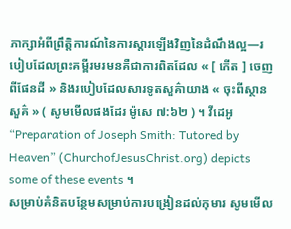ភាក្សាអំពីព្រឹត្តិការណ៍នៃការស្តារឡើងវិញនៃដំណឹងល្អ—របៀបដែលព្រះគម្ពីរមរមនគឺជាការពិតដែល « [ កើត ] ចេញពីផែនដី » និងរបៀបដែលសារទូតសួគ៌ាយាង « ចុះពីស្ថានសួគ៌ » ( សូមមើលផងដែរ ម៉ូសេ ៧:៦២ ) ។ វីដេអូ “Preparation of Joseph Smith: Tutored by Heaven” (ChurchofJesusChrist.org) depicts some of these events ។
សម្រាប់គំនិតបន្ថែមសម្រាប់ការបង្រៀនដល់កុមារ សូមមើល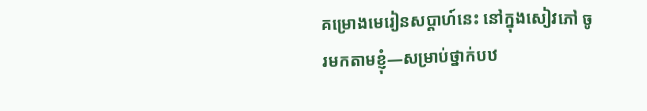គម្រោងមេរៀនសប្តាហ៍នេះ នៅក្នុងសៀវភៅ ចូរមកតាមខ្ញុំ—សម្រាប់ថ្នាក់បឋ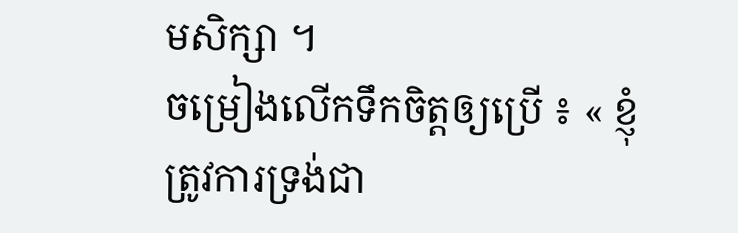មសិក្សា ។
ចម្រៀងលើកទឹកចិត្តឲ្យប្រើ ៖ « ខ្ញុំត្រូវការទ្រង់ជា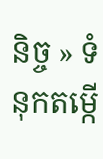និច្ច » ទំនុកតម្កើ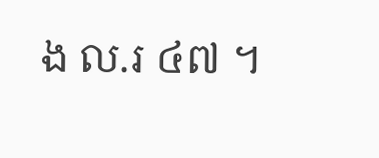ង ល.រ ៤៧ ។